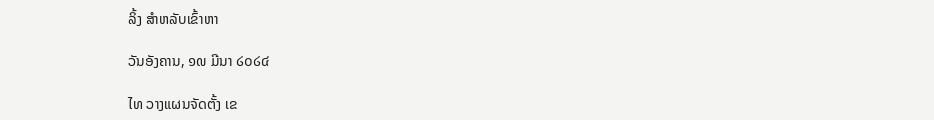ລິ້ງ ສຳຫລັບເຂົ້າຫາ

ວັນອັງຄານ, ໑໙ ມີນາ ໒໐໒໔

ໄທ ວາງແຜນຈັດຕັ້ງ ເຂ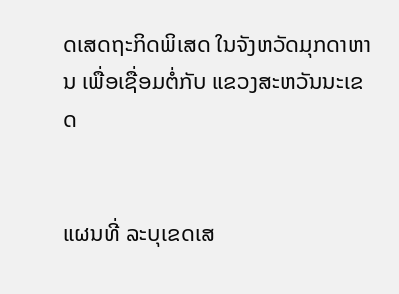ດເສດຖະກິດພິເສດ ໃນຈັງຫວັດມຸກດາຫານ ເພື່ອເຊື່ອມຕໍ່ກັບ ແຂວງສະຫວັນນະເຂດ


ແຜນທີ່ ລະບຸເຂດເສ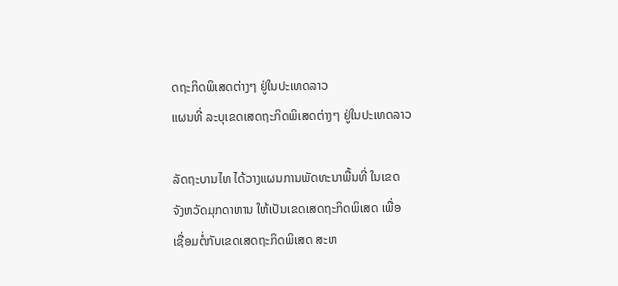ດຖະກິດພິເສດຕ່າງໆ ຢູ່ໃນປະເທດລາວ
ແຜນທີ່ ລະບຸເຂດເສດຖະກິດພິເສດຕ່າງໆ ຢູ່ໃນປະເທດລາວ

ລັດຖະບານໄທ ໄດ້ວາງແຜນການພັດທະນາພື້ນທີ່ ໃນເຂດ
ຈັງຫວັດມຸກດາຫານ ໃຫ້ເປັນເຂດເສດຖະກິດພິເສດ ເພື່ອ
ເຊື່ອມຕໍ່ກັບເຂດເສດຖະກິດພິເສດ ສະຫ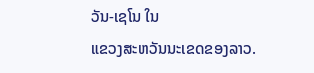ວັນ-ເຊໂນ ໃນ
ແຂວງສະຫວັນນະເຂດຂອງລາວ.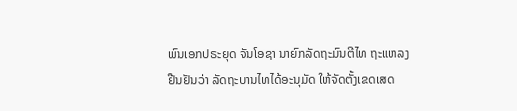ພົນເອກປຣະຍຸດ ຈັນໂອຊາ ນາຍົກລັດຖະມົນຕີໄທ ຖະແຫລງ
ຢືນຢັນວ່າ ລັດຖະບານໄທໄດ້ອະນຸມັດ ໃຫ້ຈັດຕັ້ງເຂດເສດ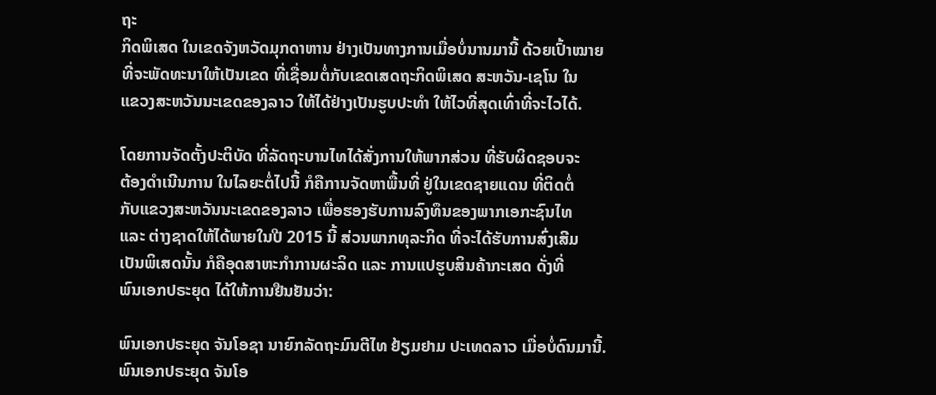ຖະ
ກິດພິເສດ ໃນເຂດຈັງຫວັດມຸກດາຫານ ຢ່າງເປັນທາງການເມື່ອບໍ່ນານມານີ້ ດ້ວຍເປົ້າໝາຍ
ທີ່ຈະພັດທະນາໃຫ້ເປັນເຂດ ທີ່ເຊື່ອມຕໍ່ກັບເຂດເສດຖະກິດພິເສດ ສະຫວັນ-ເຊໂນ ໃນ
ແຂວງສະຫວັນນະເຂດຂອງລາວ ໃຫ້ໄດ້ຢ່າງເປັນຮູບປະທຳ ໃຫ້ໄວທີ່ສຸດເທົ່າທີ່ຈະໄວໄດ້.

ໂດຍການຈັດຕັ້ງປະຕິບັດ ທີ່ລັດຖະບານໄທໄດ້ສັ່ງການໃຫ້ພາກສ່ວນ ທີ່ຮັບຜິດຊອບຈະ
ຕ້ອງດຳເນີນການ ໃນໄລຍະຕໍ່ໄປນີ້ ກໍຄືການຈັດຫາພື້ນທີ່ ຢູ່ໃນເຂດຊາຍແດນ ທີ່ຕິດຕໍ່
ກັບແຂວງສະຫວັນນະເຂດຂອງລາວ ເພື່ອຮອງຮັບການລົງທຶນຂອງພາກເອກະຊົນໄທ
ແລະ ຕ່າງຊາດໃຫ້ໄດ້ພາຍໃນປີ 2015 ນີ້ ສ່ວນພາກທຸລະກິດ ທີ່ຈະໄດ້ຮັບການສົ່ງເສີມ
ເປັນພິເສດນັ້ນ ກໍຄືອຸດສາຫະກຳການຜະລິດ ແລະ ການແປຮູບສິນຄ້າກະເສດ ດັ່ງທີ່
ພົນເອກປຣະຍຸດ ໄດ້ໃຫ້ການຢືນຢັນວ່າ:

ພົນເອກປຣະຍຸດ ຈັນໂອຊາ ນາຍົກລັດຖະມົນຕີໄທ ຢ້ຽມຢາມ ປະເທດລາວ ເມື່ອບໍ່ດົນມານີ້.
ພົນເອກປຣະຍຸດ ຈັນໂອ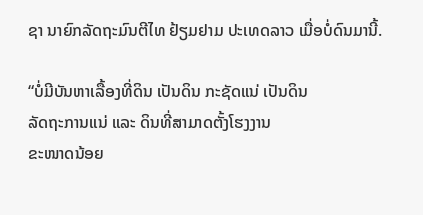ຊາ ນາຍົກລັດຖະມົນຕີໄທ ຢ້ຽມຢາມ ປະເທດລາວ ເມື່ອບໍ່ດົນມານີ້.

“ບໍ່ມີບັນຫາເລື້ອງທີ່ດິນ ເປັນດິນ ກະຊັດແນ່ ເປັນດິນ
ລັດຖະການແນ່ ແລະ ດິນທີ່ສາມາດຕັ້ງໂຮງງານ
ຂະໜາດນ້ອຍ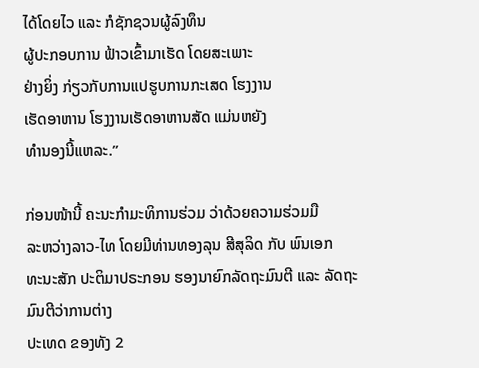ໄດ້ໂດຍໄວ ແລະ ກໍຊັກຊວນຜູ້ລົງທຶນ
ຜູ້ປະກອບການ ຟ້າວເຂົ້າມາເຮັດ ໂດຍສະເພາະ
ຢ່າງຍິ່ງ ກ່ຽວກັບການແປຮູບການກະເສດ ໂຮງງານ
ເຮັດອາຫານ ໂຮງງານເຮັດອາຫານສັດ ແມ່ນຫຍັງ
ທຳນອງນີ້ແຫລະ.”

ກ່ອນໜ້ານີ້ ຄະນະກຳມະທິການຮ່ວມ ວ່າດ້ວຍຄວາມຮ່ວມມື
ລະຫວ່າງລາວ-ໄທ ໂດຍມີທ່ານທອງລຸນ ສີສຸລິດ ກັບ ພົນເອກ
ທະນະສັກ ປະຕິມາປຣະກອນ ຮອງນາຍົກລັດຖະມົນຕີ ແລະ ລັດຖະມົນຕີວ່າການຕ່າງ
ປະເທດ ຂອງທັງ 2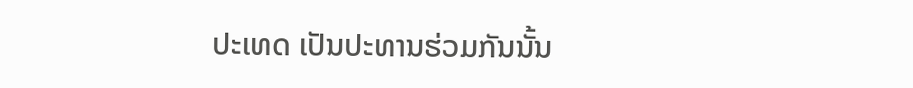ປະເທດ ເປັນປະທານຮ່ວມກັນນັ້ນ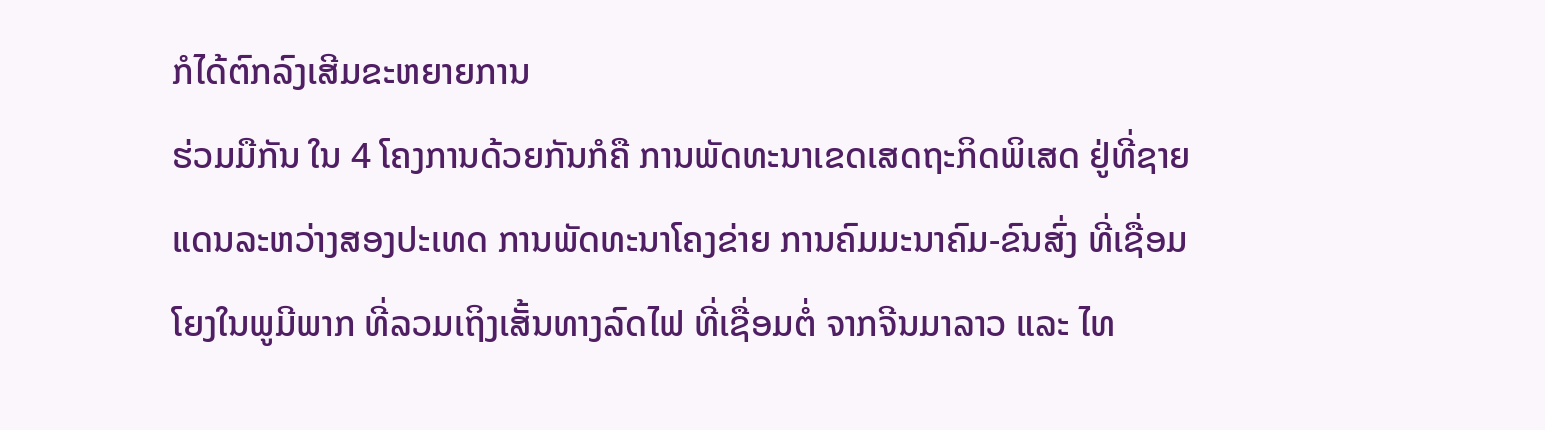ກໍໄດ້ຕົກລົງເສີມຂະຫຍາຍການ
ຮ່ວມມືກັນ ໃນ 4 ໂຄງການດ້ວຍກັນກໍຄື ການພັດທະນາເຂດເສດຖະກິດພິເສດ ຢູ່ທີ່ຊາຍ
ແດນລະຫວ່າງສອງປະເທດ ການພັດທະນາໂຄງຂ່າຍ ການຄົມມະນາຄົມ-ຂົນສົ່ງ ທີ່ເຊື່ອມ
ໂຍງໃນພູມີພາກ ທີ່ລວມເຖິງເສັ້ນທາງລົດໄຟ ທີ່ເຊື່ອມຕໍ່ ຈາກຈີນມາລາວ ແລະ ໄທ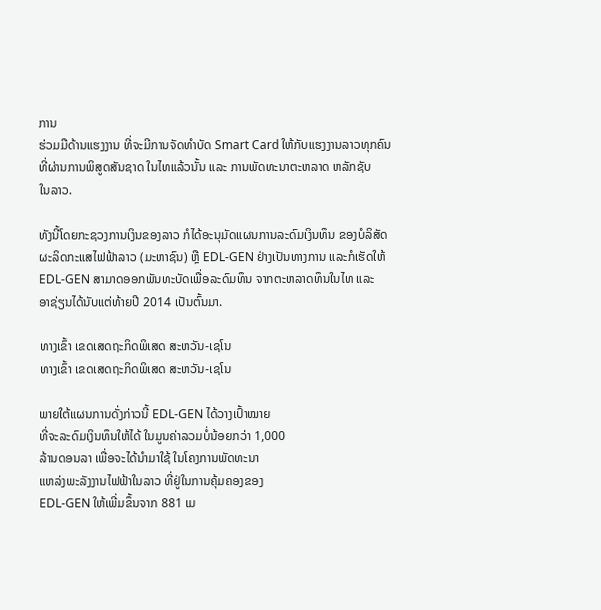ການ
ຮ່ວມມືດ້ານແຮງງານ ທີ່ຈະມີການຈັດທຳບັດ Smart Card ໃຫ້ກັບແຮງງານລາວທຸກຄົນ
ທີ່ຜ່ານການພິສູດສັນຊາດ ໃນໄທແລ້ວນັ້ນ ແລະ ການພັດທະນາຕະຫລາດ ຫລັກຊັບ
ໃນລາວ.

ທັງນີ້ໂດຍກະຊວງການເງິນຂອງລາວ ກໍໄດ້ອະນຸມັດແຜນການລະດົມເງິນທຶນ ຂອງບໍລິສັດ
ຜະລິດກະແສໄຟຟ້າລາວ (ມະຫາຊົນ) ຫຼື EDL-GEN ຢ່າງເປັນທາງການ ແລະກໍເຮັດໃຫ້
EDL-GEN ສາມາດອອກພັນທະບັດເພື່ອລະດົມທຶນ ຈາກຕະຫລາດທຶນໃນໄທ ແລະ
ອາຊ່ຽນໄດ້ນັບແຕ່ທ້າຍປີ 2014 ເປັນຕົ້ນມາ.

ທາງເຂົ້າ ເຂດເສດຖະກິດພິເສດ ສະຫວັນ-ເຊໂນ
ທາງເຂົ້າ ເຂດເສດຖະກິດພິເສດ ສະຫວັນ-ເຊໂນ

ພາຍໃຕ້ແຜນການດັ່ງກ່າວນີ້ EDL-GEN ໄດ້ວາງເປົ້າໝາຍ
ທີ່ຈະລະດົມເງິນທຶນໃຫ້ໄດ້ ໃນມູນຄ່າລວມບໍ່ນ້ອຍກວ່າ 1,000
ລ້ານດອນລາ ເພື່ອຈະໄດ້ນຳມາໃຊ້ ໃນໂຄງການພັດທະນາ
ແຫລ່ງພະລັງງານໄຟຟ້າໃນລາວ ທີ່ຢູ່ໃນການຄຸ້ມຄອງຂອງ
EDL-GEN ໃຫ້ເພີ່ມຂຶ້ນຈາກ 881 ເມ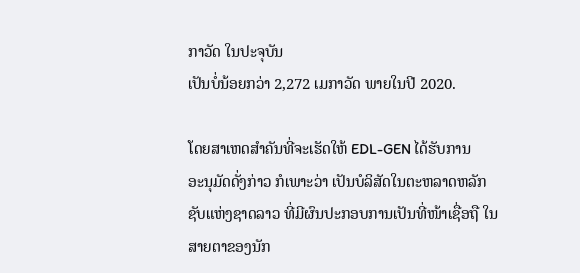ກາວັດ ໃນປະຈຸບັນ
ເປັນບໍ່ນ້ອຍກວ່າ 2,272 ເມກາວັດ ພາຍໃນປີ 2020.

ໂດຍສາເຫດສຳຄັນທີ່ຈະເຮັດໃຫ້ EDL-GEN ໄດ້ຮັບການ
ອະນຸມັດດັ່ງກ່າວ ກໍເພາະວ່າ ເປັນບໍລິສັດໃນຕະຫລາດຫລັກ
ຊັບແຫ່ງຊາດລາວ ທີ່ມີຜົນປະກອບການເປັນທີ່ໜ້າເຊື່ອຖື ໃນສາຍຕາຂອງນັກ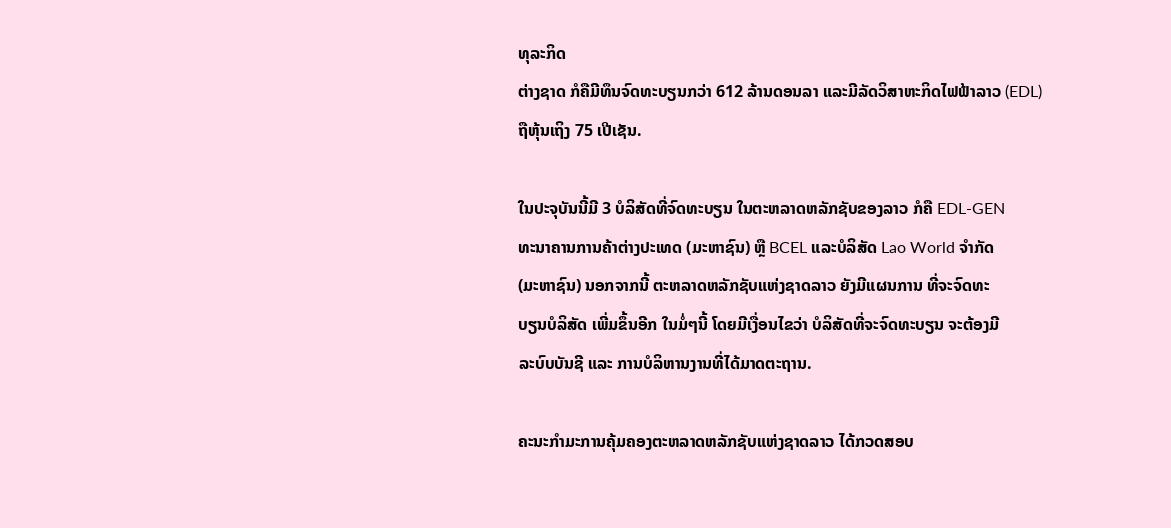ທຸລະກິດ
ຕ່າງຊາດ ກໍຄືມີທຶນຈົດທະບຽນກວ່າ 612 ລ້ານດອນລາ ແລະມີລັດວິສາຫະກິດໄຟຟ້າລາວ (EDL) ຖືຫຸ້ນເຖິງ 75 ເປີເຊັນ.

ໃນປະຈຸບັນນີ້ມີ 3 ບໍລິສັດທີ່ຈົດທະບຽນ ໃນຕະຫລາດຫລັກຊັບຂອງລາວ ກໍຄື EDL-GEN
ທະນາຄານການຄ້າຕ່າງປະເທດ (ມະຫາຊົນ) ຫຼື BCEL ແລະບໍລິສັດ Lao World ຈຳກັດ
(ມະຫາຊົນ) ນອກຈາກນີ້ ຕະຫລາດຫລັກຊັບແຫ່ງຊາດລາວ ຍັງມີແຜນການ ທີ່ຈະຈົດທະ
ບຽນບໍລິສັດ ເພີ່ມຂຶ້ນອີກ ໃນມໍ່ໆນີ້ ໂດຍມີເງື່ອນໄຂວ່າ ບໍລິສັດທີ່ຈະຈົດທະບຽນ ຈະຕ້ອງມີ
ລະບົບບັນຊີ ແລະ ການບໍລິຫານງານທີ່ໄດ້ມາດຕະຖານ.

ຄະນະກຳມະການຄຸ້ມຄອງຕະຫລາດຫລັກຊັບແຫ່ງຊາດລາວ ໄດ້ກວດສອບ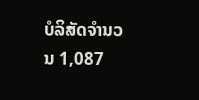ບໍລິສັດຈຳນວນ 1,087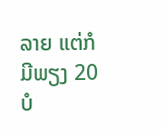ລາຍ ແຕ່ກໍມີພຽງ 20 ບໍ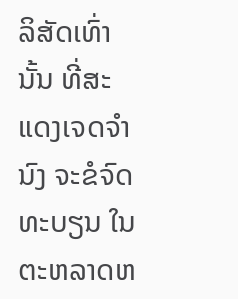ລິສັດເທົ່ານັ້ນ ທີ່ສະແດງເຈດຈຳນົງ ຈະຂໍຈົດທະບຽນ ໃນຕະຫລາດຫ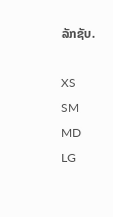ລັກຊັບ.

XS
SM
MD
LG